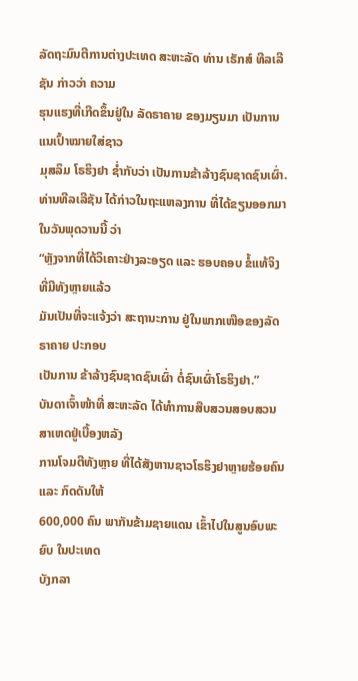ລັດຖະມົນຕີການຕ່າງປະເທດ ສະຫະລັດ ທ່ານ ເຣັກສ໌ ທີລເລີຊັນ ກ່າວວ່າ ຄວາມ
ຮຸນແຮງທີ່ເກີດຂຶ້ນຢູ່ໃນ ລັດຣາຄາຍ ຂອງມຽນມາ ເປັນການແນເປົ້າໝາຍໃສ່ຊາວ
ມຸສລິມ ໂຣຮິງຢາ ຊ່ຳກັບວ່າ ເປັນການຂ້າລ້າງຊົນຊາດຊົນເຜົ່າ.
ທ່ານທີລເລີຊັນ ໄດ້ກ່າວໃນຖະແຫລງການ ທີ່ໄດ້ຂຽນອອກມາ ໃນວັນພຸດວານນີ້ ວ່າ
“ຫຼັງຈາກທີ່ໄດ້ວິເຄາະຢ່າງລະອຽດ ແລະ ຮອບຄອບ ຂໍ້ແທ້ຈິງ ທີ່ມີທັງຫຼາຍແລ້ວ
ມັນເປັນທີ່ຈະແຈ້ງວ່າ ສະຖານະການ ຢູ່ໃນພາກເໜືອຂອງລັດຣາຄາຍ ປະກອບ
ເປັນການ ຂ້າລ້າງຊົນຊາດຊົນເຜົ່າ ຕໍ່ຊົນເຜົ່າໂຣຮິງຢາ.”
ບັນດາເຈົ້າໜ້າທີ່ ສະຫະລັດ ໄດ້ທຳການສືບສວນສອບສວນ ສາເຫດຢູ່ເບື້ອງຫລັງ
ການໂຈມຕີທັງຫຼາຍ ທີ່ໄດ້ສັງຫານຊາວໂຣຮິງຢາຫຼາຍຮ້ອຍຄົນ ແລະ ກົດດັນໃຫ້
600,000 ຄົນ ພາກັນຂ້າມຊາຍແດນ ເຂົ້າໄປໃນສູນອົບພະຍົບ ໃນປະເທດ
ບັງກລາ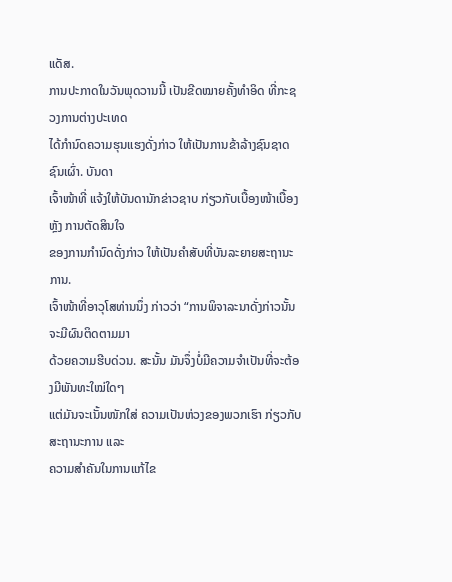ແດັສ.
ການປະກາດໃນວັນພຸດວານນີ້ ເປັນຂີດໝາຍຄັ້ງທຳອິດ ທີ່ກະຊວງການຕ່າງປະເທດ
ໄດ້ກຳນົດຄວາມຮຸນແຮງດັ່ງກ່າວ ໃຫ້ເປັນການຂ້າລ້າງຊົນຊາດຊົນເຜົ່າ. ບັນດາ
ເຈົ້າໜ້າທີ່ ແຈ້ງໃຫ້ບັນດານັກຂ່າວຊາບ ກ່ຽວກັບເບື້ອງໜ້າເບື້ອງຫຼັງ ການຕັດສິນໃຈ
ຂອງການກຳນົດດັ່ງກ່າວ ໃຫ້ເປັນຄຳສັບທີ່ບັນລະຍາຍສະຖານະການ.
ເຈົ້າໜ້າທີ່ອາວຸໂສທ່ານນຶ່ງ ກ່າວວ່າ “ການພິຈາລະນາດັ່ງກ່າວນັ້ນ ຈະມີຜົນຕິດຕາມມາ
ດ້ວຍຄວາມຮີບດ່ວນ. ສະນັ້ນ ມັນຈຶ່ງບໍ່ມີຄວາມຈຳເປັນທີ່ຈະຕ້ອງມີພັນທະໃໝ່ໃດໆ
ແຕ່ມັນຈະເນັ້ນໜັກໃສ່ ຄວາມເປັນຫ່ວງຂອງພວກເຮົາ ກ່ຽວກັບສະຖານະການ ແລະ
ຄວາມສຳຄັນໃນການແກ້ໄຂ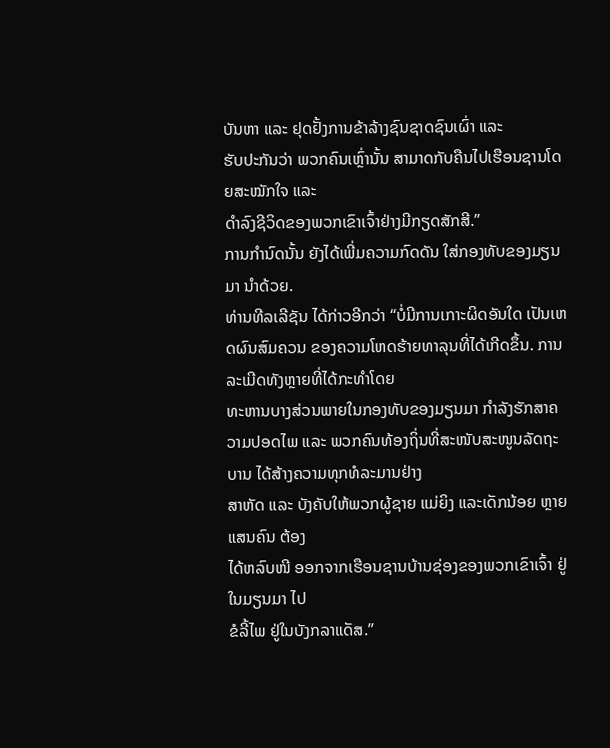ບັນຫາ ແລະ ຢຸດຢັ້ງການຂ້າລ້າງຊົນຊາດຊົນເຜົ່າ ແລະ
ຮັບປະກັນວ່າ ພວກຄົນເຫຼົ່ານັ້ນ ສາມາດກັບຄືນໄປເຮືອນຊານໂດຍສະໝັກໃຈ ແລະ
ດຳລົງຊີວິດຂອງພວກເຂົາເຈົ້າຢ່າງມີກຽດສັກສີ.”
ການກຳນົດນັ້ນ ຍັງໄດ້ເພີ່ມຄວາມກົດດັນ ໃສ່ກອງທັບຂອງມຽນມາ ນຳດ້ວຍ.
ທ່ານທີລເລີຊັນ ໄດ້ກ່າວອີກວ່າ “ບໍ່ມີການເກາະຜິດອັນໃດ ເປັນເຫດຜົນສົມຄວນ ຂອງຄວາມໂຫດຮ້າຍທາລຸນທີ່ໄດ້ເກີດຂຶ້ນ. ການລະເມີດທັງຫຼາຍທີ່ໄດ້ກະທຳໂດຍ
ທະຫານບາງສ່ວນພາຍໃນກອງທັບຂອງມຽນມາ ກຳລັງຮັກສາຄວາມປອດໄພ ແລະ ພວກຄົນທ້ອງຖິ່ນທີ່ສະໜັບສະໜູນລັດຖະບານ ໄດ້ສ້າງຄວາມທຸກທໍລະມານຢ່າງ
ສາຫັດ ແລະ ບັງຄັບໃຫ້ພວກຜູ້ຊາຍ ແມ່ຍິງ ແລະເດັກນ້ອຍ ຫຼາຍແສນຄົນ ຕ້ອງ
ໄດ້ຫລົບໜີ ອອກຈາກເຮືອນຊານບ້ານຊ່ອງຂອງພວກເຂົາເຈົ້າ ຢູ່ໃນມຽນມາ ໄປ
ຂໍລີ້ໄພ ຢູ່ໃນບັງກລາແດັສ.”